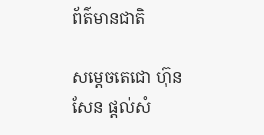ព័ត៌មានជាតិ

សម្ដេចតេជោ ហ៊ុន សែន ផ្ដល់សំ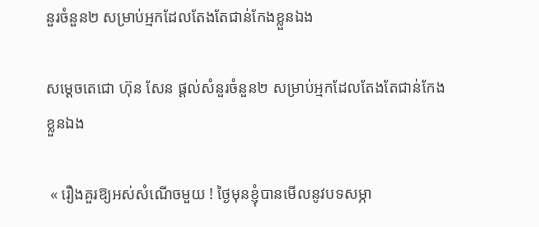នួរចំនួន២ សម្រាប់អ្មកដែលតែងតែជាន់កែងខ្លួនឯង

សម្ដេចតេជោ ហ៊ុន សែន ផ្ដល់សំនួរចំនួន២ សម្រាប់អ្មកដែលតែងតែជាន់កែងខ្លួនឯង

 « រឿងគួរឱ្យអស់សំណើចមួយ ! ថ្ងៃមុនខ្ញុំបានមើលនូវបទសម្ភា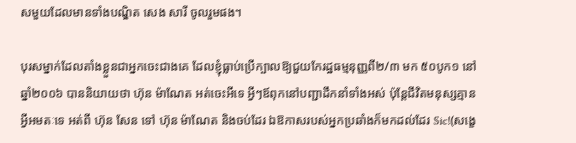សមួយដែលមានទាំងបណ្ឌិត សេង សារី ចូលរួមផង។

បុរសម្នាក់ដែលតាំងខ្លួនជាអ្នកចេះជាងគេ ដែលខ្ញុំធ្លាប់ប្រើក្បាលឱ្យជួយកែរដ្ឋធម្មនុញ្ញពី២/៣ មក ៥០បូក១ នៅឆ្នាំ២០០៦ បាននិយាយថា ហ៊ុន ម៉ាណែត អត់ចេះអីទេ អ្វីៗឪពុកនៅបញ្ជាដឹកនាំទាំងអស់ ប៉ុន្តែជីវិតមនុស្សគ្មានអ្វីអមតៈទេ អត់ពី ហ៊ុន សែន ទៅ ហ៊ុន ម៉ាណែត និងចប់ដែរ ឯឱកាសរបស់អ្នកប្រឆាំងក៏មកដល់ដែរ Sic!(សង្ខេ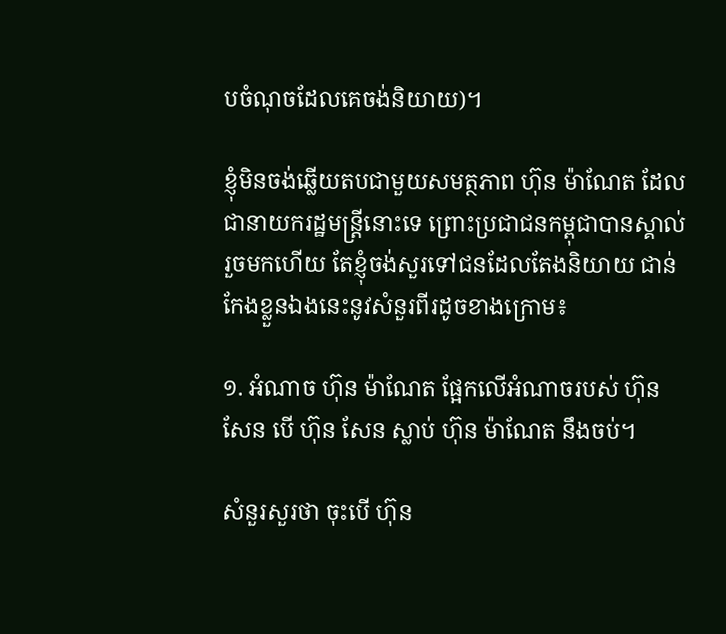បចំណុចដែលគេចង់និយាយ)។

ខ្ញុំមិនចង់ឆ្លើយតបជាមួយសមត្ថភាព ហ៊ុន ម៉ាណែត ដែលជានាយករដ្ឋមន្ត្រីនោះទេ ព្រោះប្រជាជនកម្ពុជាបានស្គាល់រួចមកហើយ តែខ្ញុំចង់សួរទៅជនដែលតែងនិយាយ ជាន់កែងខ្លួនឯងនេះនូវសំនួរពីរដូចខាងក្រោម៖

១. អំណាច ហ៊ុន ម៉ាណែត ផ្អែកលើអំណាចរបស់ ហ៊ុន សែន បើ ហ៊ុន សែន ស្លាប់ ហ៊ុន ម៉ាណែត នឹងចប់។

សំនួរសួរថា ចុះបើ ហ៊ុន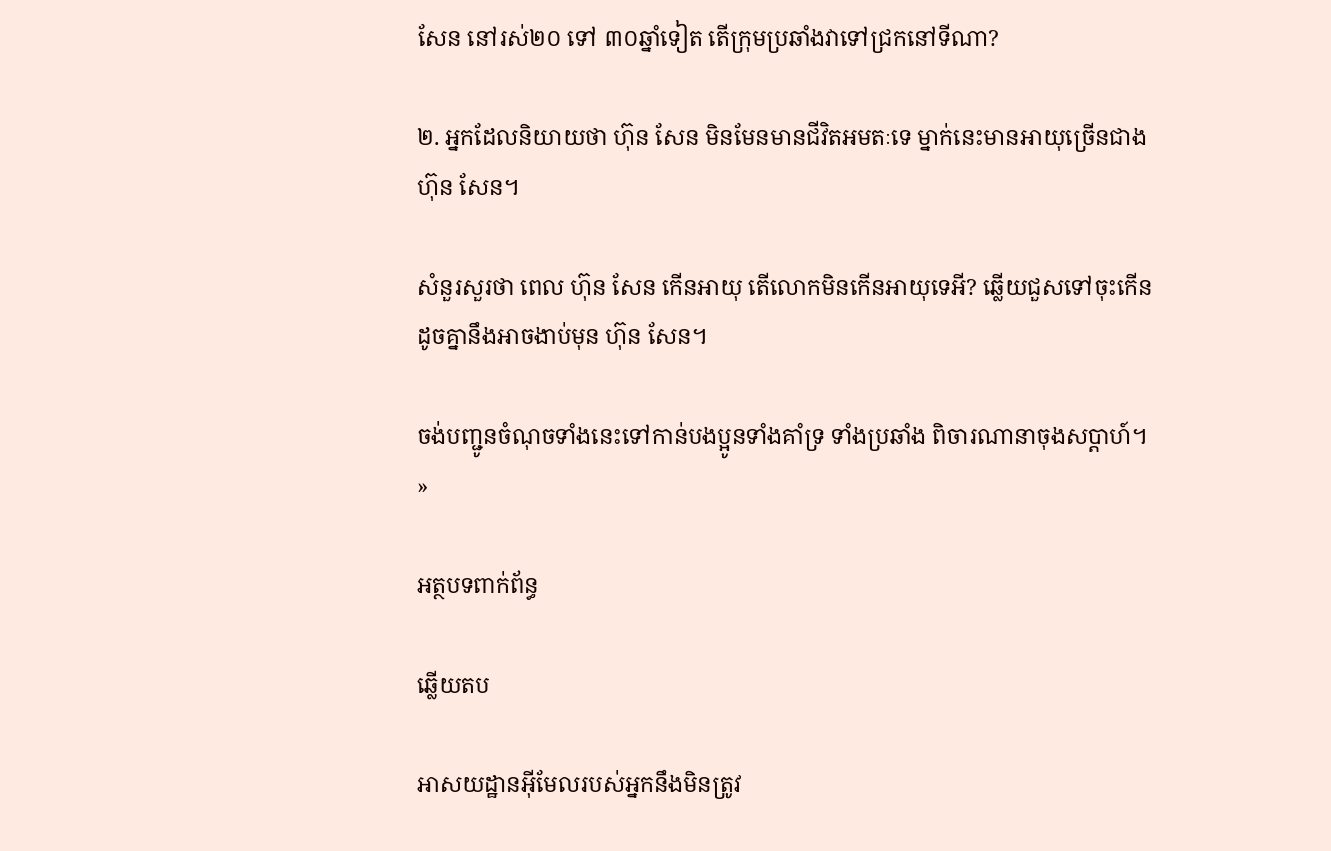សែន នៅរស់២០ ទៅ ៣០ឆ្នាំទៀត តើក្រុមប្រឆាំងវាទៅជ្រកនៅទីណា?

២. អ្នកដែលនិយាយថា ហ៊ុន សែន មិនមែនមានជីវិតអមតៈទេ ម្នាក់នេះមានអាយុច្រើនជាង ហ៊ុន សែន។

សំនួរសួរថា ពេល ហ៊ុន សែន កើនអាយុ តើលោកមិនកើនអាយុទេអី? ឆ្លើយជួសទៅចុះកើនដូចគ្នានឹងអាចងាប់មុន ហ៊ុន សែន។

ចង់បញ្ជូនចំណុចទាំងនេះទៅកាន់បងប្អូនទាំងគាំទ្រ ទាំងប្រឆាំង ពិចារណានាចុងសប្តាហ៍។ »

អត្ថបទពាក់ព័ន្ធ

ឆ្លើយតប

អាសយដ្ឋានអ៊ីមែលរបស់អ្នកនឹងមិនត្រូវ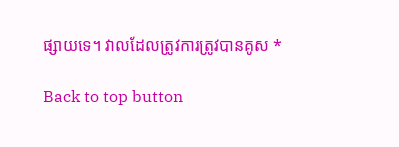ផ្សាយទេ។ វាលដែលត្រូវការត្រូវបានគូស *

Back to top button